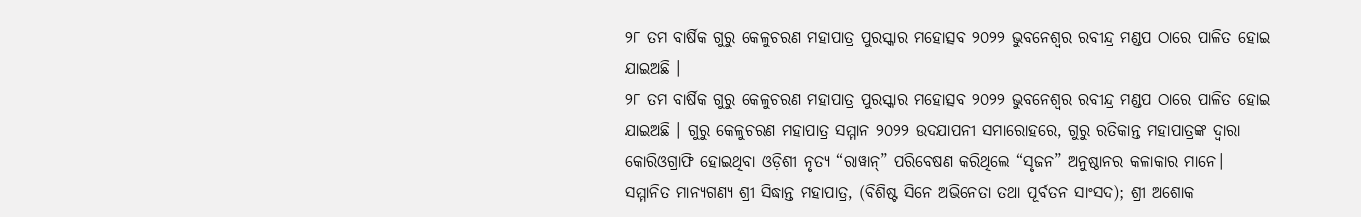୨୮ ତମ ବାର୍ଷିକ ଗୁରୁ କେଳୁଚରଣ ମହାପାତ୍ର ପୁରସ୍କାର ମହୋତ୍ସବ ୨୦୨୨ ଭୁବନେଶ୍ଵର ରବୀନ୍ଦ୍ର ମଣ୍ଡପ ଠାରେ ପାଳିତ ହୋଇ ଯାଇଅଛି ।
୨୮ ତମ ବାର୍ଷିକ ଗୁରୁ କେଳୁଚରଣ ମହାପାତ୍ର ପୁରସ୍କାର ମହୋତ୍ସବ ୨୦୨୨ ଭୁବନେଶ୍ଵର ରବୀନ୍ଦ୍ର ମଣ୍ଡପ ଠାରେ ପାଳିତ ହୋଇ ଯାଇଅଛି । ଗୁରୁ କେଳୁଚରଣ ମହାପାତ୍ର ସମ୍ମାନ ୨୦୨୨ ଉଦଯାପନୀ ସମାରୋହରେ, ଗୁରୁ ରତିକାନ୍ତ ମହାପାତ୍ରଙ୍କ ଦ୍ୱାରା କୋରିଓଗ୍ରାଫି ହୋଇଥିବା ଓଡ଼ିଶୀ ନୃତ୍ୟ “ରାୱାନ୍” ପରିବେଷଣ କରିଥିଲେ “ସୃଜନ” ଅନୁଷ୍ଠାନର କଳାକାର ମାନେ।
ସମ୍ମାନିତ ମାନ୍ୟଗଣ୍ୟ ଶ୍ରୀ ସିଦ୍ଧାନ୍ତ ମହାପାତ୍ର, (ବିଶିଷ୍ଟ ସିନେ ଅଭିନେତା ତଥା ପୂର୍ବତନ ସାଂସଦ); ଶ୍ରୀ ଅଶୋକ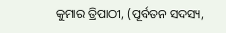କୁମାର ତ୍ରିପାଠୀ, (ପୂର୍ବତନ ସଦସ୍ୟ,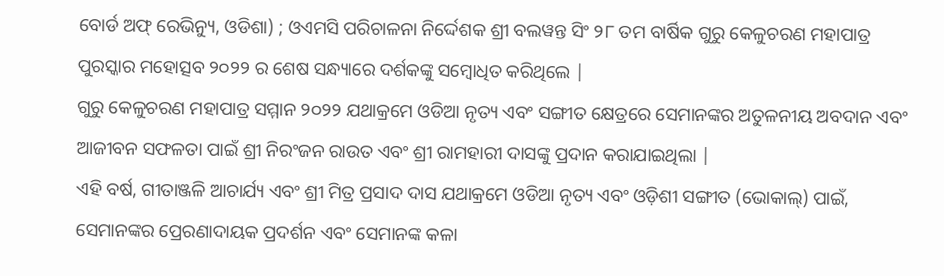ବୋର୍ଡ ଅଫ୍ ରେଭିନ୍ୟୁ, ଓଡିଶା) ; ଓଏମସି ପରିଚାଳନା ନିର୍ଦ୍ଦେଶକ ଶ୍ରୀ ବଲୱନ୍ତ ସିଂ ୨୮ ତମ ବାର୍ଷିକ ଗୁରୁ କେଳୁଚରଣ ମହାପାତ୍ର ପୁରସ୍କାର ମହୋତ୍ସବ ୨୦୨୨ ର ଶେଷ ସନ୍ଧ୍ୟାରେ ଦର୍ଶକଙ୍କୁ ସମ୍ବୋଧିତ କରିଥିଲେ |
ଗୁରୁ କେଳୁଚରଣ ମହାପାତ୍ର ସମ୍ମାନ ୨୦୨୨ ଯଥାକ୍ରମେ ଓଡିଆ ନୃତ୍ୟ ଏବଂ ସଙ୍ଗୀତ କ୍ଷେତ୍ରରେ ସେମାନଙ୍କର ଅତୁଳନୀୟ ଅବଦାନ ଏବଂ ଆଜୀବନ ସଫଳତା ପାଇଁ ଶ୍ରୀ ନିରଂଜନ ରାଉତ ଏବଂ ଶ୍ରୀ ରାମହାରୀ ଦାସଙ୍କୁ ପ୍ରଦାନ କରାଯାଇଥିଲା |
ଏହି ବର୍ଷ, ଗୀତାଞ୍ଜଳି ଆଚାର୍ଯ୍ୟ ଏବଂ ଶ୍ରୀ ମିତ୍ର ପ୍ରସାଦ ଦାସ ଯଥାକ୍ରମେ ଓଡିଆ ନୃତ୍ୟ ଏବଂ ଓଡ଼ିଶୀ ସଙ୍ଗୀତ (ଭୋକାଲ୍) ପାଇଁ, ସେମାନଙ୍କର ପ୍ରେରଣାଦାୟକ ପ୍ରଦର୍ଶନ ଏବଂ ସେମାନଙ୍କ କଳା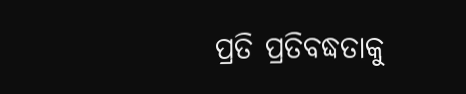ପ୍ରତି ପ୍ରତିବଦ୍ଧତାକୁ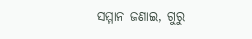ସମ୍ମାନ ଜଣାଇ, ଗୁରୁ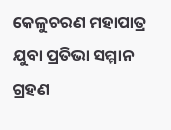କେଳୁଚରଣ ମହାପାତ୍ର ଯୁବା ପ୍ରତିଭା ସମ୍ମାନ ଗ୍ରହଣ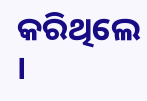କରିଥିଲେ ।